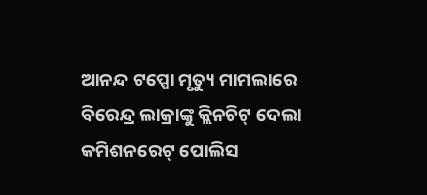ଆନନ୍ଦ ଟପ୍ପୋ ମୃତ୍ୟୁ ମାମଲାରେ ବିରେନ୍ଦ୍ର ଲାକ୍ରାଙ୍କୁ କ୍ଲିନଚିଟ୍ ଦେଲା କମିଶନରେଟ୍ ପୋଲିସ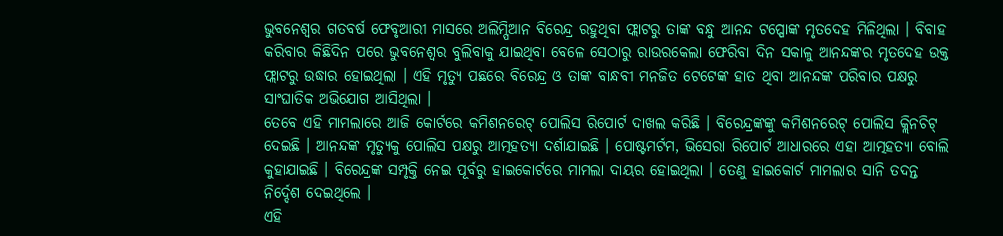ଭୁବନେଶ୍ୱର ଗତବର୍ଷ ଫେବୃଆରୀ ମାସରେ ଅଲିମ୍ପିଆନ ବିରେନ୍ଦ୍ର ରହୁଥିବା ଫ୍ଲାଟରୁ ତାଙ୍କ ବନ୍ଧୁ ଆନନ୍ଦ ଟପ୍ପୋଙ୍କ ମୃତଦେହ ମିଳିଥିଲା । ବିବାହ କରିବାର କିଛିଦିନ ପରେ ଭୁବନେଶ୍ୱର ବୁଲିବାକୁ ଯାଇଥିବା ବେଳେ ସେଠାରୁ ରାଉରକେଲା ଫେରିବା ଦିନ ସକାଳୁ ଆନନ୍ଦଙ୍କର ମୃତଦେହ ଉକ୍ତ ଫ୍ଲାଟରୁ ଉଦ୍ଧାର ହୋଇଥିଲା । ଏହି ମୃତ୍ୟୁ ପଛରେ ବିରେନ୍ଦ୍ର ଓ ତାଙ୍କ ବାନ୍ଧବୀ ମନଜିତ ଟେଟେଙ୍କ ହାତ ଥିବା ଆନନ୍ଦଙ୍କ ପରିବାର ପକ୍ଷରୁ ସାଂଘାତିକ ଅଭିଯୋଗ ଆସିଥିଲା ।
ତେବେ ଏହି ମାମଲାରେ ଆଜି କୋର୍ଟରେ କମିଶନରେଟ୍ ପୋଲିସ ରିପୋର୍ଟ ଦାଖଲ କରିଛି । ବିରେନ୍ଦ୍ରଙ୍କଙ୍କୁ କମିଶନରେଟ୍ ପୋଲିସ କ୍ଲିନଚିଟ୍ ଦେଇଛି । ଆନନ୍ଦଙ୍କ ମୃତ୍ୟୁକୁ ପୋଲିସ ପକ୍ଷରୁ ଆତ୍ମହତ୍ୟା ଦର୍ଶାଯାଇଛି । ପୋଷ୍ଟମର୍ଟମ, ଭିସେରା ରିପୋର୍ଟ ଆଧାରରେ ଏହା ଆତ୍ମହତ୍ୟା ବୋଲି କୁହାଯାଇଛି । ବିରେନ୍ଦ୍ରଙ୍କ ସମ୍ପୃକ୍ତି ନେଇ ପୂର୍ବରୁ ହାଇକୋର୍ଟରେ ମାମଲା ଦାୟର ହୋଇଥିଲା । ତେଣୁ ହାଇକୋର୍ଟ ମାମଲାର ସାନି ତଦନ୍ତ ନିର୍ଦ୍ଦେଶ ଦେଇଥିଲେ ।
ଏହି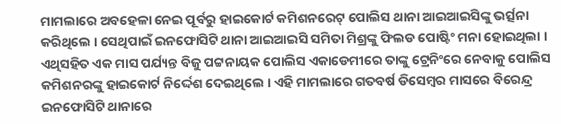ମାମଲାରେ ଅବହେଳା ନେଇ ପୂର୍ବରୁ ହାଇକୋର୍ଟ କମିଶନରେଟ୍ ପୋଲିସ ଥାନା ଆଇଆଇସିଙ୍କୁ ଭର୍ତ୍ସନା କରିଥିଲେ । ସେଥିପାଇଁ ଇନଫୋସିଟି ଥାନା ଆଇଆଇସି ସମିତା ମିଶ୍ରଙ୍କୁ ଫିଲଡ ପୋଷ୍ଟିଂ ମନା ହୋଇଥିଲା । ଏଥିସହିତ ଏକ ମାସ ପର୍ଯ୍ୟନ୍ତ ବିଜୁ ପଟ୍ଟନାୟକ ପୋଲିସ ଏକାଡେମୀରେ ତାଙ୍କୁ ଟ୍ରେନିଂରେ ନେବାକୁ ପୋଲିସ କମିଶନରଙ୍କୁ ହାଇକୋର୍ଟ ନିର୍ଦ୍ଦେଶ ଦେଇଥିଲେ । ଏହି ମାମଲାରେ ଗତବର୍ଷ ଡିସେମ୍ବର ମାସରେ ବିରେନ୍ଦ୍ର ଇନଫୋସିଟି ଥାନାରେ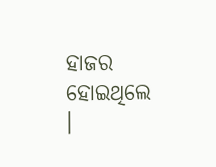ହାଜର ହୋଇଥିଲେ ।